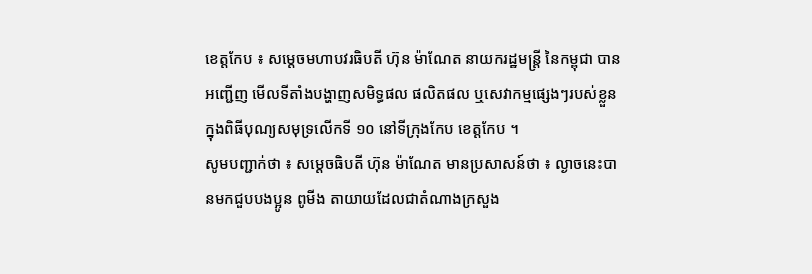ខេត្តកែប ៖ សម្តេចមហាបវរធិបតី ហ៊ុន ម៉ាណែត នាយករដ្ឋមន្រ្តី នៃកម្ពុជា បានអញ្ជើញ មើលទីតាំងបង្ហាញសមិទ្ធផល ផលិតផល ឬសេវាកម្មផ្សេងៗរបស់ខ្លួន ក្នុងពិធីបុណ្យសមុទ្រលេីកទី ១០ នៅទីក្រុងកែប ខេត្តកែប ។
សូមបញ្ជាក់ថា ៖ សម្តេចធិបតី ហ៊ុន ម៉ាណែត មានប្រសាសន៍ថា ៖ ល្ងាចនេះបានមកជួបបងប្អូន ពូមីង តាយាយដែលជាតំណាងក្រសួង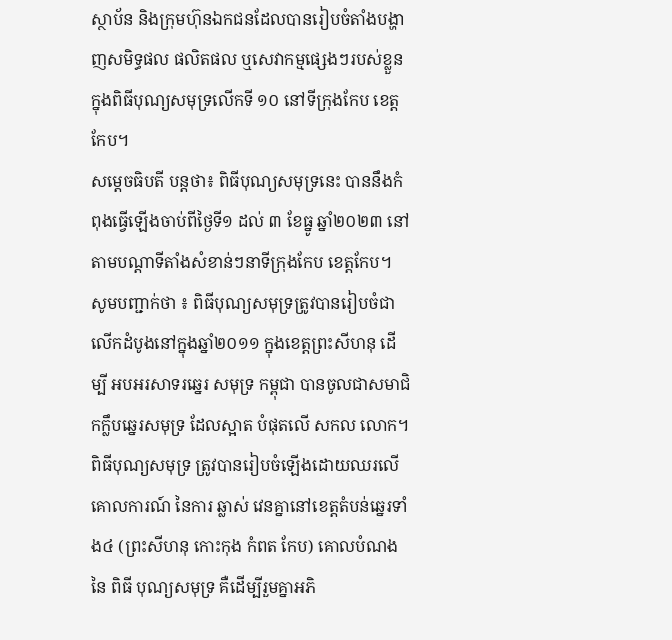ស្ថាប័ន និងក្រុមហ៊ុនឯកជនដែលបានរៀបចំតាំងបង្ហាញសមិទ្ធផល ផលិតផល ឬសេវាកម្មផ្សេងៗរបស់ខ្លួន ក្នុងពិធីបុណ្យសមុទ្រលេីកទី ១០ នៅទីក្រុងកែប ខេត្តកែប។
សម្តេចធិបតី បន្តថា៖ ពិធីបុណ្យសមុទ្រនេះ បាននឹងកំពុងធ្វេីឡេីងចាប់ពីថ្ងៃទី១ ដល់ ៣ ខែធ្នូ ឆ្នាំ២០២៣ នៅតាមបណ្តាទីតាំងសំខាន់ៗនាទីក្រុងកែប ខេត្តកែប។
សូមបញ្ជាក់ថា ៖ ពិធីបុណ្យសមុទ្រត្រូវបានរៀបចំជាលើកដំបូងនៅក្នុងឆ្នាំ២០១១ ក្នុងខេត្តព្រះសីហនុ ដើម្បី អបអរសាទរឆ្នេរ សមុទ្រ កម្ពុជា បានចូលជាសមាជិកក្លឹបឆ្នេរសមុទ្រ ដែលស្អាត បំផុតលើ សកល លោក។ ពិធីបុណ្យសមុទ្រ ត្រូវបានរៀបចំឡើងដោយឈរលើគោលការណ៍ នៃការ ឆ្លាស់ វេនគ្នានៅខេត្តតំបន់ឆ្នេរទាំង៤ (ព្រះសីហនុ កោះកុង កំពត កែប) គោលបំណង នៃ ពិធី បុណ្យសមុទ្រ គឺដើម្បីរួមគ្នាអភិ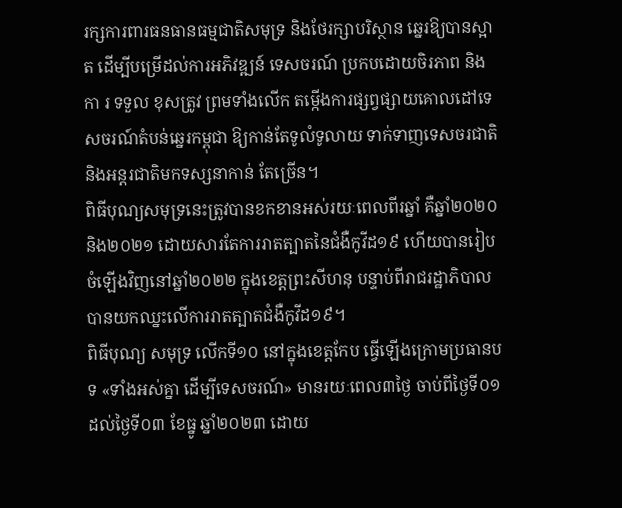រក្សការពារធនធានធម្មជាតិសមុទ្រ និងថែរក្សាបរិស្ថាន ឆ្នេរឱ្យបានស្អាត ដើម្បីបម្រើដល់ការអភិវឌ្ឍន៍ ទេសចរណ៍ ប្រកបដោយចិរភាព និងកា រ ទទួល ខុសត្រូវ ព្រមទាំងលើក តម្កើងការផ្សព្វផ្សាយគោលដៅទេសចរណ៍តំបន់ឆ្នេរកម្ពុជា ឱ្យកាន់តែទូលំទូលាយ ទាក់ទាញទេសចរជាតិ និងអន្តរជាតិមកទស្សនាកាន់ តែច្រើន។
ពិធីបុណ្យសមុទ្រនេះត្រូវបានខកខានអស់រយៈពេលពីរឆ្នាំ គឺឆ្នាំ២០២០ និង២០២១ ដោយសារតែការរាតត្បាតនៃជំងឺកូវីដ១៩ ហើយបានរៀបចំឡើងវិញនៅឆ្នាំ២០២២ ក្នុងខេត្តព្រះសីហនុ បន្ទាប់ពីរាជរដ្ឋាភិបាលបានយកឈ្នះលើការរាតត្បាតជំងឺកូវីដ១៩។
ពិធីបុណ្យ សមុទ្រ លើកទី១០ នៅក្នុងខេត្តកែប ធ្វើឡើងក្រោមប្រធានបទ «ទាំងអស់គ្នា ដើម្បីទេសចរណ៍» មានរយៈពេល៣ថ្ងៃ ចាប់ពីថ្ងៃទី០១ ដល់ថ្ងៃទី០៣ ខែធ្នូ ឆ្នាំ២០២៣ ដោយ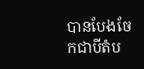បានបែងចែកជាបីតំប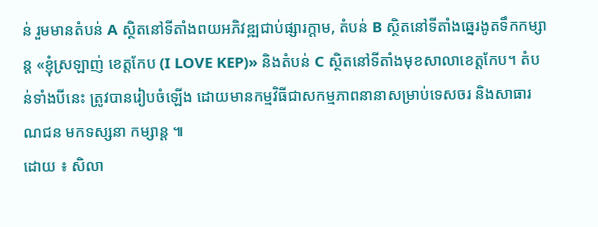ន់ រួមមានតំបន់ A ស្ថិតនៅទីតាំងពយអភិវឌ្ឍជាប់ផ្សារក្តាម, តំបន់ B ស្ថិតនៅទីតាំងឆ្នេរងូតទឹកកម្សាន្ត «ខ្ញុំស្រឡាញ់ ខេត្តកែប (I LOVE KEP)» និងតំបន់ C ស្ថិតនៅទីតាំងមុខសាលាខេត្តកែប។ តំបន់ទាំងបីនេះ ត្រូវបានរៀបចំឡើង ដោយមានកម្មវិធីជាសកម្មភាពនានាសម្រាប់ទេសចរ និងសាធារណជន មកទស្សនា កម្សាន្ត ៕
ដោយ ៖ សិលា